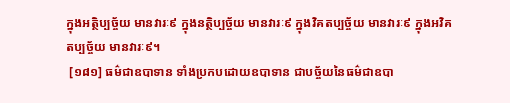ក្នុងអត្ថិប្បច្ច័យ មានវារៈ៩ ក្នុងនត្ថិប្បច្ច័យ មានវារៈ៩ ក្នុងវិគតប្បច្ច័យ មានវារៈ៩ ក្នុងអវិគតប្បច្ច័យ មានវារៈ៩។
 [១៨១] ធម៌ជាឧបាទាន ទាំងប្រកបដោយឧបាទាន ជាបច្ច័យនៃធម៌ជាឧបា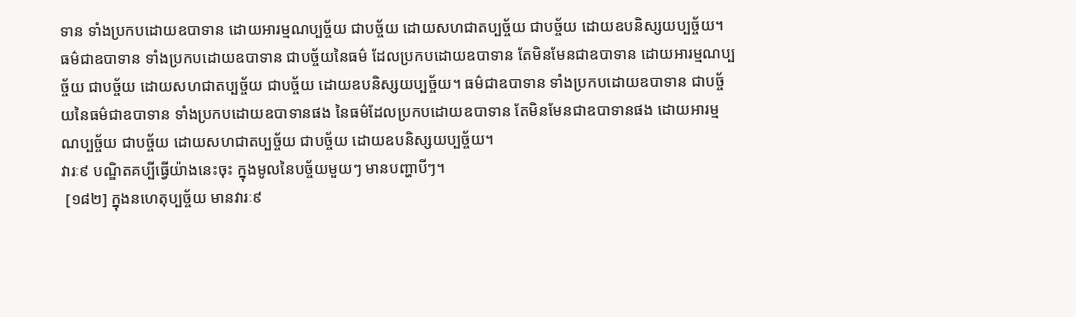ទាន ទាំងប្រកបដោយឧបាទាន ដោយអារម្មណប្បច្ច័យ ជាបច្ច័យ ដោយសហជាតប្បច្ច័យ ជាបច្ច័យ ដោយឧបនិស្សយប្បច្ច័យ។ ធម៌ជាឧបាទាន ទាំងប្រកបដោយឧបាទាន ជាបច្ច័យនៃធម៌ ដែលប្រកបដោយឧបាទាន តែមិនមែនជាឧបាទាន ដោយអារម្មណប្បច្ច័យ ជាបច្ច័យ ដោយសហជាតប្បច្ច័យ ជាបច្ច័យ ដោយឧបនិស្សយប្បច្ច័យ។ ធម៌ជាឧបាទាន ទាំងប្រកបដោយឧបាទាន ជាបច្ច័យនៃធម៌ជាឧបាទាន ទាំងប្រកបដោយឧបាទានផង នៃធម៌ដែលប្រកបដោយឧបាទាន តែមិនមែនជាឧបាទានផង ដោយអារម្មណប្បច្ច័យ ជាបច្ច័យ ដោយសហជាតប្បច្ច័យ ជាបច្ច័យ ដោយឧបនិស្សយប្បច្ច័យ។
វារៈ៩ បណ្ឌិតគប្បីធ្វើយ៉ាងនេះចុះ ក្នុងមូលនៃបច្ច័យមួយៗ មានបញ្ហាបីៗ។
 [១៨២] ក្នុងនហេតុប្បច្ច័យ មានវារៈ៩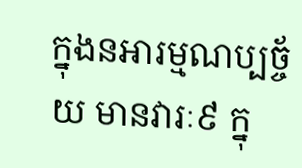ក្នុងនអារម្មណប្បច្ច័យ មានវារៈ៩ ក្នុ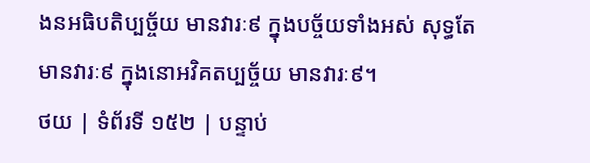ងនអធិបតិប្បច្ច័យ មានវារៈ៩ ក្នុងបច្ច័យទាំងអស់ សុទ្ធតែមានវារៈ៩ ក្នុងនោអវិគតប្បច្ច័យ មានវារៈ៩។
ថយ | ទំព័រទី ១៥២ | បន្ទាប់